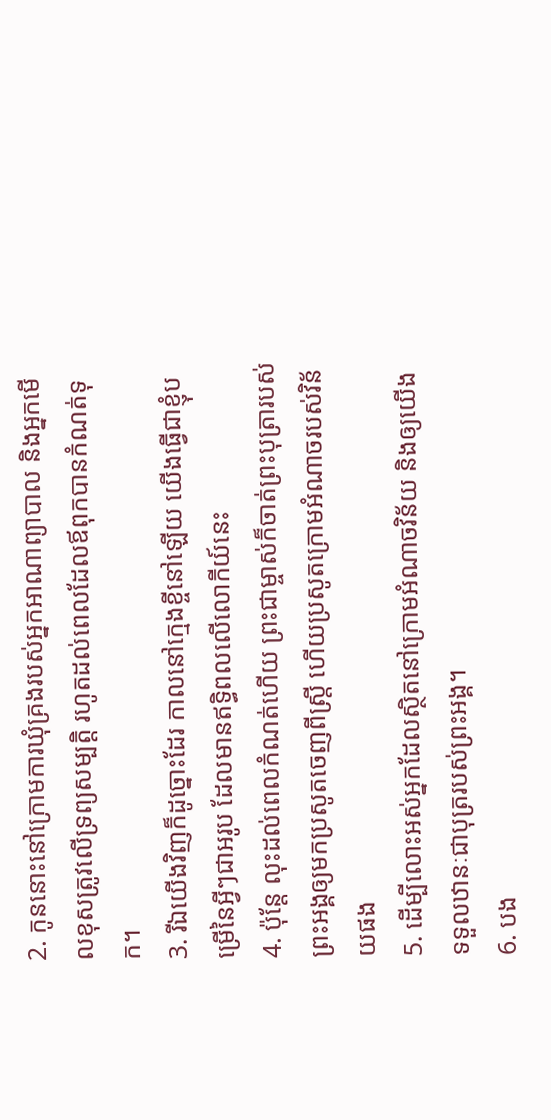2. កូននោះនៅក្រោមការឃុំគ្រងរបស់អ្នកអាណាព្យាបាល និងអ្នកមើលខុសត្រូវលើទ្រព្យសម្បត្តិ រហូតដល់ពេលដែលឪពុកបានកំណត់ទុក។
3. រីឯយើងវិញក៏ដូច្នោះដែរ កាលនៅក្មេងខ្ចីនៅឡើយ យើងធ្វើជាខ្ញុំបម្រើនៃអ្វីៗជាអរូប ដែលមានឥទ្ធិពលលើលោកីយ៍នេះ
4. ប៉ុន្តែ លុះដល់ពេលកំណត់ហើយ ព្រះជាម្ចាស់ក៏ចាត់ព្រះបុត្រារបស់ព្រះអង្គឲ្យមកប្រសូតចេញពីស្ត្រី ហើយប្រសូតក្រោមអំណាចរបស់វិន័យផង
5. ដើម្បីលោះអស់អ្នកដែលស្ថិតនៅក្រោមអំណាចវិន័យ និងឲ្យយើងទទួលឋានៈជាបុត្ររបស់ព្រះអង្គ។
6. បង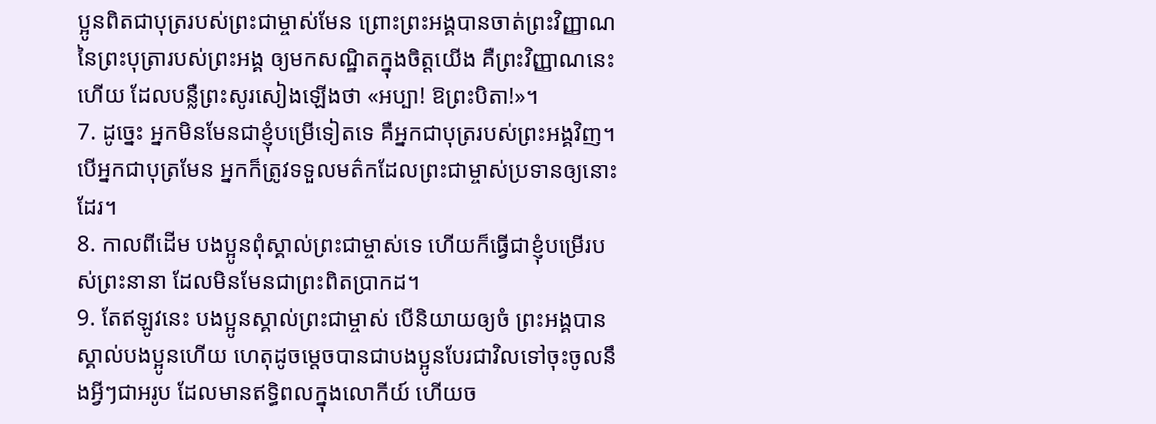ប្អូនពិតជាបុត្ររបស់ព្រះជាម្ចាស់មែន ព្រោះព្រះអង្គបានចាត់ព្រះវិញ្ញាណនៃព្រះបុត្រារបស់ព្រះអង្គ ឲ្យមកសណ្ឋិតក្នុងចិត្តយើង គឺព្រះវិញ្ញាណនេះហើយ ដែលបន្លឺព្រះសូរសៀងឡើងថា «អប្បា! ឱព្រះបិតា!»។
7. ដូច្នេះ អ្នកមិនមែនជាខ្ញុំបម្រើទៀតទេ គឺអ្នកជាបុត្ររបស់ព្រះអង្គវិញ។ បើអ្នកជាបុត្រមែន អ្នកក៏ត្រូវទទួលមត៌កដែលព្រះជាម្ចាស់ប្រទានឲ្យនោះដែរ។
8. កាលពីដើម បងប្អូនពុំស្គាល់ព្រះជាម្ចាស់ទេ ហើយក៏ធ្វើជាខ្ញុំបម្រើរបស់ព្រះនានា ដែលមិនមែនជាព្រះពិតប្រាកដ។
9. តែឥឡូវនេះ បងប្អូនស្គាល់ព្រះជាម្ចាស់ បើនិយាយឲ្យចំ ព្រះអង្គបានស្គាល់បងប្អូនហើយ ហេតុដូចម្ដេចបានជាបងប្អូនបែរជាវិលទៅចុះចូលនឹងអ្វីៗជាអរូប ដែលមានឥទ្ធិពលក្នុងលោកីយ៍ ហើយច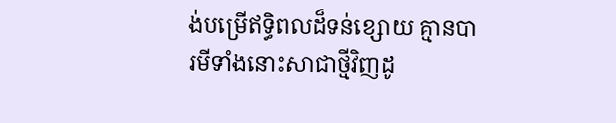ង់បម្រើឥទ្ធិពលដ៏ទន់ខ្សោយ គ្មានបារមីទាំងនោះសាជាថ្មីវិញដូ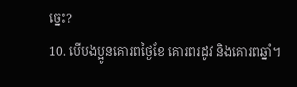ច្នេះ?
10. បើបងប្អូនគោរពថ្ងៃខែ គោរពរដូវ និងគោរពឆ្នាំ។